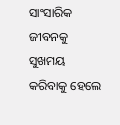ସାଂସାରିକ ଜୀବନକୁ ସୁଖମୟ କରିବାକୁ ହେଲେ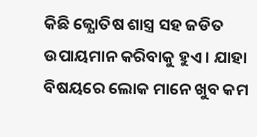କିଛି ଜ୍ଯୋତିଷ ଶାସ୍ତ୍ର ସହ ଜଡିତ ଉପାୟମାନ କରିବାକୁ ହୁଏ । ଯାହା ବିଷୟରେ ଲୋକ ମାନେ ଖୁବ କମ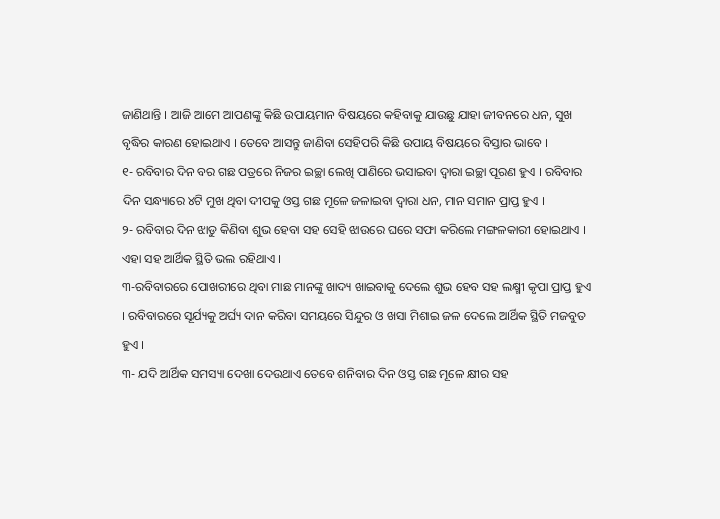ଜାଣିଥାନ୍ତି । ଆଜି ଆମେ ଆପଣଙ୍କୁ କିଛି ଉପାୟମାନ ବିଷୟରେ କହିବାକୁ ଯାଉଛୁ ଯାହା ଜୀବନରେ ଧନ, ସୁଖ ବୃଦ୍ଧିର କାରଣ ହୋଇଥାଏ । ତେବେ ଆସନ୍ତୁ ଜାଣିବା ସେହିପରି କିଛି ଉପାୟ ବିଷୟରେ ବିସ୍ତାର ଭାବେ ।
୧- ରବିବାର ଦିନ ବର ଗଛ ପତ୍ରରେ ନିଜର ଇଚ୍ଛା ଲେଖି ପାଣିରେ ଭସାଇବା ଦ୍ଵାରା ଇଚ୍ଛା ପୂରଣ ହୁଏ । ରବିବାର ଦିନ ସନ୍ଧ୍ୟାରେ ୪ଟି ମୁଖ ଥିବା ଦୀପକୁ ଓସ୍ତ ଗଛ ମୂଳେ ଜଳାଇବା ଦ୍ଵାରା ଧନ, ମାନ ସମାନ ପ୍ରାପ୍ତ ହୁଏ ।
୨- ରବିବାର ଦିନ ଝାଡୁ କିଣିବା ଶୁଭ ହେବା ସହ ସେହି ଝାଉରେ ଘରେ ସଫା କରିଲେ ମଙ୍ଗଳକାରୀ ହୋଇଥାଏ । ଏହା ସହ ଆର୍ଥିକ ସ୍ଥିତି ଭଲ ରହିଥାଏ ।
୩-ରବିବାରରେ ପୋଖରୀରେ ଥିବା ମାଛ ମାନଙ୍କୁ ଖାଦ୍ୟ ଖାଇବାକୁ ଦେଲେ ଶୁଭ ହେବ ସହ ଲକ୍ଷ୍ମୀ କୃପା ପ୍ରାପ୍ତ ହୁଏ । ରବିବାରରେ ସୂର୍ଯ୍ୟକୁ ଅର୍ଘ୍ୟ ଦାନ କରିବା ସମୟରେ ସିନ୍ଦୁର ଓ ଖସା ମିଶାଇ ଜଳ ଦେଲେ ଆର୍ଥିକ ସ୍ଥିତି ମଜବୁତ ହୁଏ ।
୩- ଯଦି ଆର୍ଥିକ ସମସ୍ୟା ଦେଖା ଦେଉଥାଏ ତେବେ ଶନିବାର ଦିନ ଓସ୍ତ ଗଛ ମୂଳେ କ୍ଷୀର ସହ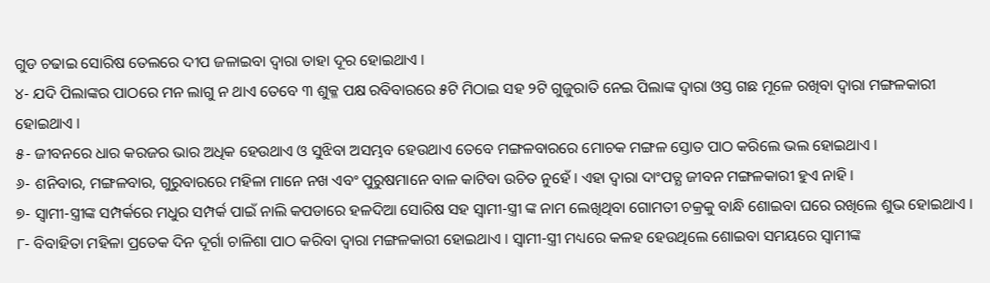ଗୁଡ ଚଢାଇ ସୋରିଷ ତେଲରେ ଦୀପ ଜଳାଇବା ଦ୍ଵାରା ତାହା ଦୂର ହୋଇଥାଏ ।
୪- ଯଦି ପିଲାଙ୍କର ପାଠରେ ମନ ଲାଗୁ ନ ଥାଏ ତେବେ ୩ ଶୁକ୍ଳ ପକ୍ଷ ରବିବାରରେ ୫ଟି ମିଠାଇ ସହ ୨ଟି ଗୁଜୁରାତି ନେଇ ପିଲାଙ୍କ ଦ୍ଵାରା ଓସ୍ତ ଗଛ ମୂଳେ ରଖିବା ଦ୍ଵାରା ମଙ୍ଗଳକାରୀ ହୋଇଥାଏ ।
୫- ଜୀବନରେ ଧାର କରଜର ଭାର ଅଧିକ ହେଉଥାଏ ଓ ସୁଝିବା ଅସମ୍ଭବ ହେଉଥାଏ ତେବେ ମଙ୍ଗଳବାରରେ ମୋଚକ ମଙ୍ଗଳ ସ୍ତୋତ ପାଠ କରିଲେ ଭଲ ହୋଇଥାଏ ।
୬- ଶନିବାର, ମଙ୍ଗଳବାର, ଗୁରୁବାରରେ ମହିଳା ମାନେ ନଖ ଏବଂ ପୁରୁଷମାନେ ବାଳ କାଟିବା ଉଚିତ ନୁହେଁ । ଏହା ଦ୍ଵାରା ଦାଂପତ୍ଯ ଜୀବନ ମଙ୍ଗଳକାରୀ ହୁଏ ନାହି ।
୭- ସ୍ଵାମୀ-ସ୍ତ୍ରୀଙ୍କ ସମ୍ପର୍କରେ ମଧୁର ସମ୍ପର୍କ ପାଇଁ ନାଲି କପଡାରେ ହଳଦିଆ ସୋରିଷ ସହ ସ୍ଵାମୀ-ସ୍ତ୍ରୀ ଙ୍କ ନାମ ଲେଖିଥିବା ଗୋମତୀ ଚକ୍ରକୁ ବାନ୍ଧି ଶୋଇବା ଘରେ ରଖିଲେ ଶୁଭ ହୋଇଥାଏ ।
୮- ବିବାହିତା ମହିଳା ପ୍ରତେକ ଦିନ ଦୂର୍ଗା ଚାଳିଶା ପାଠ କରିବା ଦ୍ଵାରା ମଙ୍ଗଳକାରୀ ହୋଇଥାଏ । ସ୍ଵାମୀ-ସ୍ତ୍ରୀ ମଧ୍ୟରେ କଳହ ହେଉଥିଲେ ଶୋଇବା ସମୟରେ ସ୍ବାମୀଙ୍କ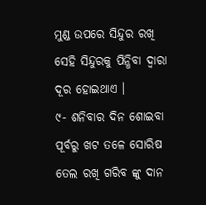ମୁଣ୍ଡ ଉପରେ ସିନ୍ଦୁର ରଖି ସେହି ସିନ୍ଦୁରକୁ ପିନ୍ଧିବା ଦ୍ଵାରା ଦୂର ହୋଇଥାଏ ।
୯- ଶନିବାର ଦିନ ଶୋଇବା ପୂର୍ବରୁ ଖଟ ତଳେ ସୋରିଷ ତେଲ ରଖି ଗରିବ ଙ୍କୁ ଦାନ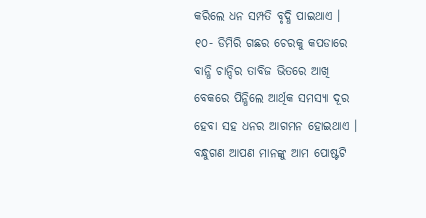କରିଲେ ଧନ ସମ୍ପତି ବୃଦ୍ଧି ପାଇଥାଏ ।
୧୦- ଡିମିରି ଗଛର ଚେରକୁ କପଡାରେ ବାନ୍ଧି ଚାନ୍ଦିର ତାବିଜ ଭିତରେ ଆଖି ବେକରେ ପିନ୍ଧିଲେ ଆର୍ଥିକ ସମସ୍ଯା ଦୂର ହେବା ସହ ଧନର ଆଗମନ ହୋଇଥାଏ । ବନ୍ଧୁଗଣ ଆପଣ ମାନଙ୍କୁ ଆମ ପୋଷ୍ଟଟି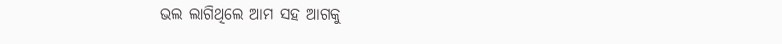ଭଲ ଲାଗିଥିଲେ ଆମ ସହ ଆଗକୁ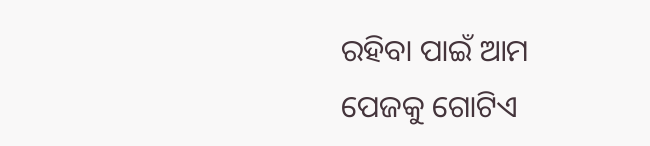ରହିବା ପାଇଁ ଆମ ପେଜକୁ ଗୋଟିଏ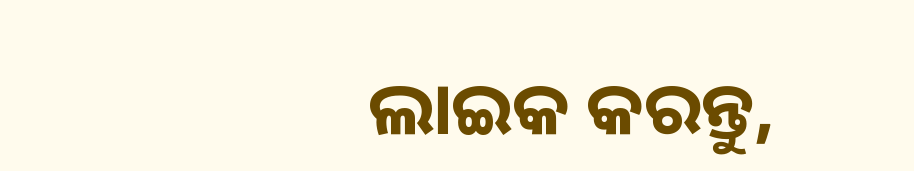ଲାଇକ କରନ୍ତୁ,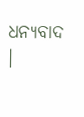ଧନ୍ୟବାଦ ।